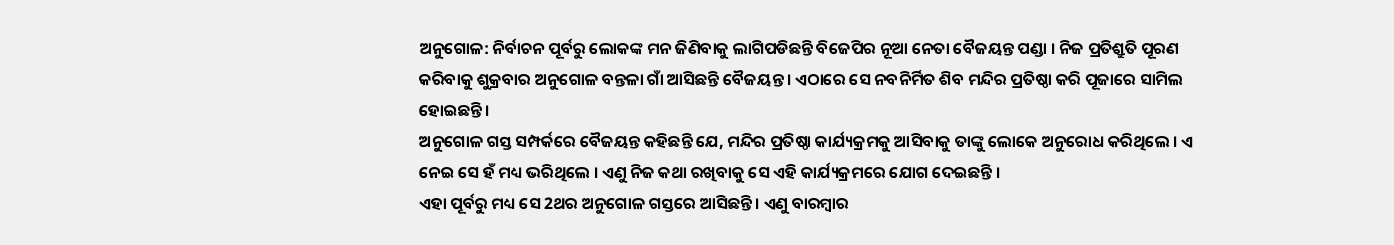ଅନୁଗୋଳ: ନିର୍ବାଚନ ପୂର୍ବରୁ ଲୋକଙ୍କ ମନ ଜିଣିବାକୁ ଲାଗିପଡିଛନ୍ତି ବିଜେପିର ନୂଆ ନେତା ବୈଜୟନ୍ତ ପଣ୍ଡା । ନିଜ ପ୍ରତିଶ୍ରୁତି ପୂରଣ କରିବାକୁ ଶୁକ୍ରବାର ଅନୁଗୋଳ ବନ୍ତଳା ଗାଁ ଆସିଛନ୍ତି ବୈଜୟନ୍ତ । ଏଠାରେ ସେ ନବନିର୍ମିତ ଶିବ ମନ୍ଦିର ପ୍ରତିଷ୍ଠା କରି ପୂଜାରେ ସାମିଲ ହୋଇଛନ୍ତି ।
ଅନୁଗୋଳ ଗସ୍ତ ସମ୍ପର୍କରେ ବୈଜୟନ୍ତ କହିଛନ୍ତି ଯେ, ମନ୍ଦିର ପ୍ରତିଷ୍ଠା କାର୍ଯ୍ୟକ୍ରମକୁ ଆସିବାକୁ ତାଙ୍କୁ ଲୋକେ ଅନୁରୋଧ କରିଥିଲେ । ଏ ନେଇ ସେ ହଁ ମଧ୍ୟ ଭରିଥିଲେ । ଏଣୁ ନିଜ କଥା ରଖିବାକୁ ସେ ଏହି କାର୍ଯ୍ୟକ୍ରମରେ ଯୋଗ ଦେଇଛନ୍ତି ।
ଏହା ପୂର୍ବରୁ ମଧ୍ୟ ସେ 2ଥର ଅନୁଗୋଳ ଗସ୍ତରେ ଆସିଛନ୍ତି । ଏଣୁ ବାରମ୍ବାର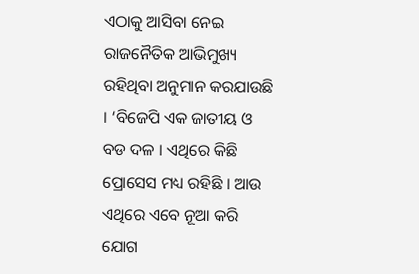ଏଠାକୁ ଆସିବା ନେଇ ରାଜନୈତିକ ଆଭିମୁଖ୍ୟ ରହିଥିବା ଅନୁମାନ କରଯାଉଛି । ‘ବିଜେପି ଏକ ଜାତୀୟ ଓ ବଡ ଦଳ । ଏଥିରେ କିଛି ପ୍ରୋସେସ ମଧ୍ୟ ରହିଛି । ଆଉ ଏଥିରେ ଏବେ ନୂଆ କରି ଯୋଗ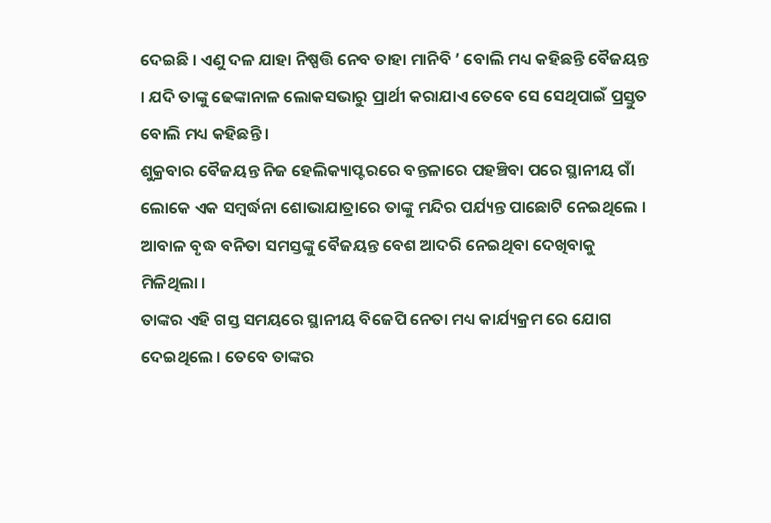ଦେଇଛି । ଏଣୁ ଦଳ ଯାହା ନିଷ୍ପତ୍ତି ନେବ ତାହା ମାନିବି ’ ବୋଲି ମଧ୍ୟ କହିଛନ୍ତି ବୈଜୟନ୍ତ । ଯଦି ତାଙ୍କୁ ଢେଙ୍କାନାଳ ଲୋକସଭାରୁ ପ୍ରାର୍ଥୀ କରାଯାଏ ତେବେ ସେ ସେଥିପାଇଁ ପ୍ରସ୍ତୁତ ବୋଲି ମଧ୍ୟ କହିଛନ୍ତି ।
ଶୁକ୍ରବାର ବୈଜୟନ୍ତ ନିଜ ହେଲିକ୍ୟାପ୍ଟରରେ ବନ୍ତଳାରେ ପହଞ୍ଚିବା ପରେ ସ୍ଥାନୀୟ ଗାଁ ଲୋକେ ଏକ ସମ୍ବର୍ଦ୍ଧନା ଶୋଭାଯାତ୍ରାରେ ତାଙ୍କୁ ମନ୍ଦିର ପର୍ଯ୍ୟନ୍ତ ପାଛୋଟି ନେଇଥିଲେ । ଆବାଳ ବୃଦ୍ଧ ବନିତା ସମସ୍ତଙ୍କୁ ବୈଜୟନ୍ତ ବେଶ ଆଦରି ନେଇଥିବା ଦେଖିବାକୁ ମିଳିଥିଲା ।
ତାଙ୍କର ଏହି ଗସ୍ତ ସମୟରେ ସ୍ଥାନୀୟ ବିଜେପି ନେତା ମଧ୍ୟ କାର୍ଯ୍ୟକ୍ରମ ରେ ଯୋଗ ଦେଇଥିଲେ । ତେବେ ତାଙ୍କର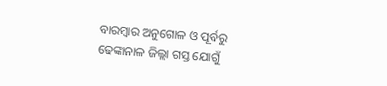ବାରମ୍ବାର ଅନୁଗୋଳ ଓ ପୂର୍ବରୁ ଢେଙ୍କାନାଳ ଜିଲ୍ଲା ଗସ୍ତ ଯୋଗୁଁ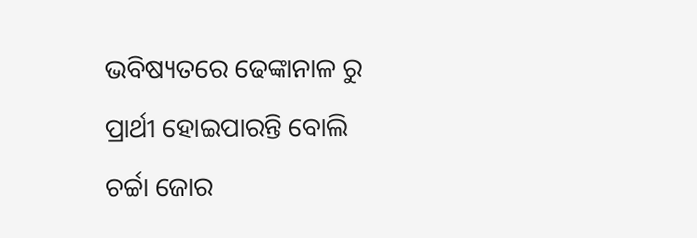ଭବିଷ୍ୟତରେ ଢେଙ୍କାନାଳ ରୁ ପ୍ରାର୍ଥୀ ହୋଇପାରନ୍ତି ବୋଲି ଚର୍ଚ୍ଚା ଜୋର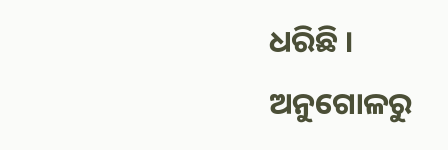ଧରିଛି ।
ଅନୁଗୋଳରୁ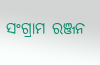ସଂଗ୍ରାମ ରଞ୍ଜନ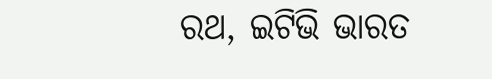ରଥ, ଇଟିଭି ଭାରତ